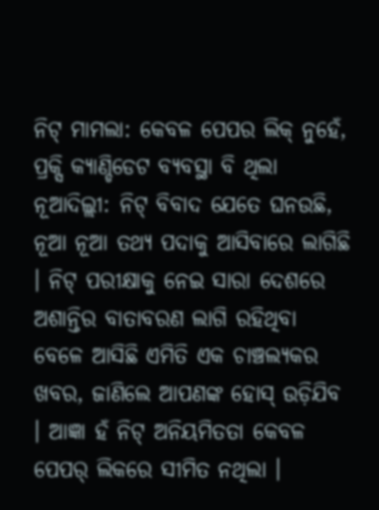ନିଟ୍ ମାମଲା: କେବଳ ପେପର ଲିକ୍ ନୁହେଁ, ପ୍ରକ୍ସି କ୍ୟାଣ୍ଡିଡେଟ ବ୍ୟବସ୍ଥା ବି ଥିଲା
ନୂଆଦିଲ୍ଲୀ: ନିଟ୍ ବିବାଦ ଯେତେ ଘନଉଛି, ନୂଆ ନୂଆ ତଥ୍ୟ ପଦାକୁ ଆସିବାରେ ଲାଗିଛି । ନିଟ୍ ପରୀକ୍ଷାକୁ ନେଇ ସାରା ଦେଶରେ ଅଶାନ୍ତିର ବାତାବରଣ ଲାଗି ରହିଥିବା ବେଳେ ଆସିଛି ଏମିତି ଏକ ଚାଞ୍ଚଲ୍ୟକର ଖବର, ଜାଣିଲେ ଆପଣଙ୍କ ହୋସ୍ ଉଡ଼ିଯିବ । ଆଜ୍ଞା ହଁ ନିଟ୍ ଅନିୟମିତତା କେବଳ ପେପର୍ ଲିକରେ ସୀମିତ ନଥିଲା ।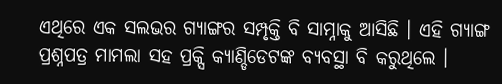ଏଥିରେ ଏକ ସଲଭର ଗ୍ଯାଙ୍ଗର ସମ୍ପୃକ୍ତି ବି ସାମ୍ନାକୁ ଆସିଛି । ଏହି ଗ୍ଯାଙ୍ଗ ପ୍ରଶ୍ନପତ୍ର ମାମଲା ସହ ପ୍ରକ୍ସି କ୍ଯାଣ୍ଡିଡେଟଙ୍କ ବ୍ଯବସ୍ଥା ବି କରୁଥିଲେ ।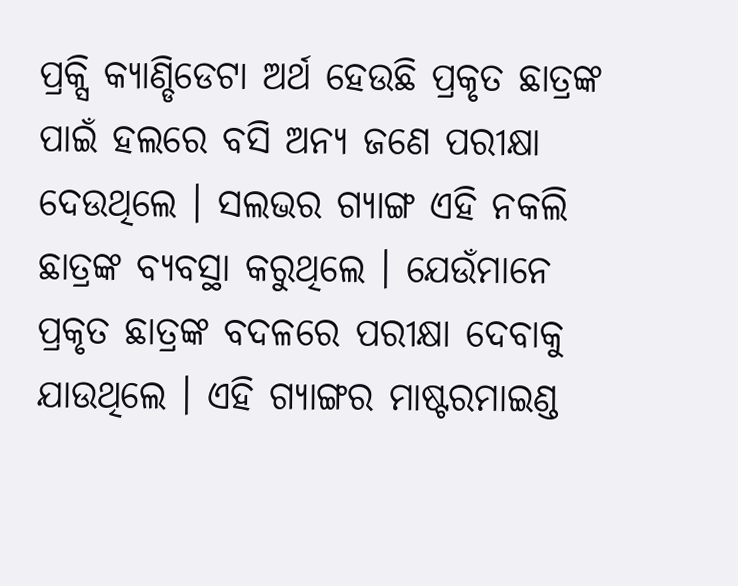ପ୍ରକ୍ସି କ୍ୟାଣ୍ଡିଡେଟା ଅର୍ଥ ହେଉଛି ପ୍ରକୃତ ଛାତ୍ରଙ୍କ ପାଇଁ ହଲରେ ବସି ଅନ୍ୟ ଜଣେ ପରୀକ୍ଷା ଦେଉଥିଲେ । ସଲଭର ଗ୍ୟାଙ୍ଗ ଏହି ନକଲି ଛାତ୍ରଙ୍କ ବ୍ୟବସ୍ଥା କରୁଥିଲେ । ଯେଉଁମାନେ ପ୍ରକୃତ ଛାତ୍ରଙ୍କ ବଦଳରେ ପରୀକ୍ଷା ଦେବାକୁ ଯାଉଥିଲେ । ଏହି ଗ୍ଯାଙ୍ଗର ମାଷ୍ଟରମାଇଣ୍ଡ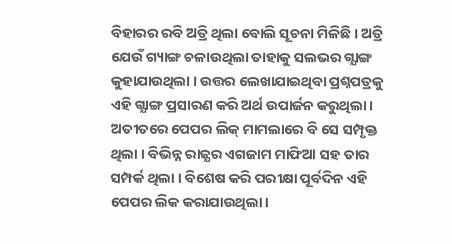ବିହାରର ରବି ଅତ୍ରି ଥିଲା ବୋଲି ସୂଚନା ମିଳିଛି । ଅତ୍ରି ଯେଉଁ ଗ୍ୟାଙ୍ଗ ଚଳାଉଥିଲା ତାହାକୁ ସଲଭର ଗ୍ଯାଙ୍ଗ କୁହାଯାଉଥିଲା । ଉତ୍ତର ଲେଖାଯାଇଥିବା ପ୍ରଶ୍ନପତ୍ରକୁ ଏହି ଗ୍ଯାଙ୍ଗ ପ୍ରସାରଣ କରି ଅର୍ଥ ଉପାର୍ଜନ କରୁଥିଲା ।
ଅତୀତରେ ପେପର ଲିକ୍ ମାମଲାରେ ବି ସେ ସମ୍ପୃକ୍ତ ଥିଲା । ବିଭିନ୍ନ ରାଜ୍ଯର ଏଗଜାମ ମାଫିଆ ସହ ତାର ସମ୍ପର୍କ ଥିଲା । ବିଶେଷ କରି ପରୀକ୍ଷା ପୂର୍ବଦିନ ଏହି ପେପର ଲିକ କରାଯାଉଥିଲା ।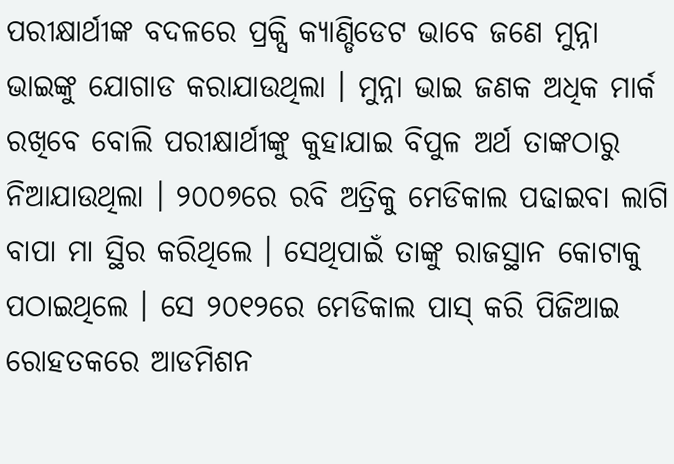ପରୀକ୍ଷାର୍ଥୀଙ୍କ ବଦଳରେ ପ୍ରକ୍ସି କ୍ୟାଣ୍ଡିଡେଟ ଭାବେ ଜଣେ ମୁନ୍ନା ଭାଇଙ୍କୁ ଯୋଗାଡ କରାଯାଉଥିଲା । ମୁନ୍ନା ଭାଇ ଜଣକ ଅଧିକ ମାର୍କ ରଖିବେ ବୋଲି ପରୀକ୍ଷାର୍ଥୀଙ୍କୁ କୁହାଯାଇ ବିପୁଳ ଅର୍ଥ ତାଙ୍କଠାରୁ ନିଆଯାଉଥିଲା । ୨୦୦୭ରେ ରବି ଅତ୍ରିକୁ ମେଡିକାଲ ପଢାଇବା ଲାଗି ବାପା ମା ସ୍ଥିର କରିଥିଲେ । ସେଥିପାଇଁ ତାଙ୍କୁ ରାଜସ୍ଥାନ କୋଟାକୁ ପଠାଇଥିଲେ । ସେ ୨୦୧୨ରେ ମେଡିକାଲ ପାସ୍ କରି ପିଜିଆଇ ରୋହତକରେ ଆଡମିଶନ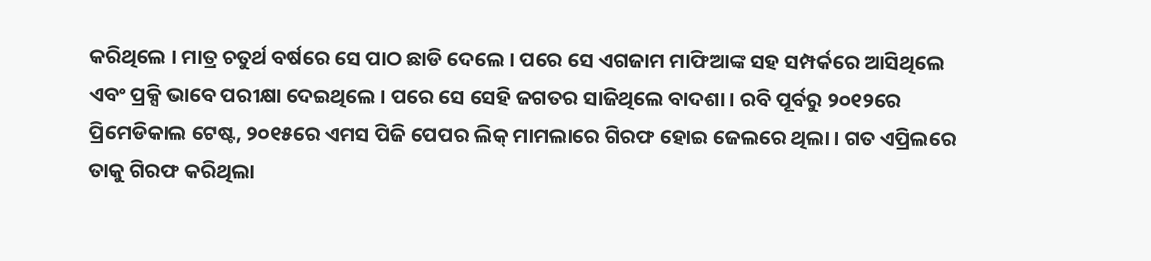କରିଥିଲେ । ମାତ୍ର ଚତୁର୍ଥ ବର୍ଷରେ ସେ ପାଠ ଛାଡି ଦେଲେ । ପରେ ସେ ଏଗଜାମ ମାଫିଆଙ୍କ ସହ ସମ୍ପର୍କରେ ଆସିଥିଲେ ଏବଂ ପ୍ରକ୍ସି ଭାବେ ପରୀକ୍ଷା ଦେଇଥିଲେ । ପରେ ସେ ସେହି ଜଗତର ସାଜିଥିଲେ ବାଦଶା । ରବି ପୂର୍ବରୁ ୨୦୧୨ରେ ପ୍ରିମେଡିକାଲ ଟେଷ୍ଟ, ୨୦୧୫ରେ ଏମସ ପିଜି ପେପର ଲିକ୍ ମାମଲାରେ ଗିରଫ ହୋଇ ଜେଲରେ ଥିଲା । ଗତ ଏପ୍ରିଲରେ ତାକୁ ଗିରଫ କରିଥିଲା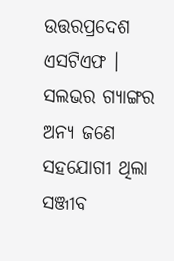ଉତ୍ତରପ୍ରଦେଶ ଏସଟିଏଫ । ସଲଭର ଗ୍ୟାଙ୍ଗର ଅନ୍ଯ ଜଣେ ସହଯୋଗୀ ଥିଲା ସଞ୍ଜୀବ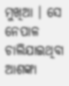ମୁଖିଆ । ସେ ନେପାଳ ଚାଲିଯାଇଥିବା ଆଶଙ୍କା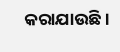କରାଯାଉଛି ।